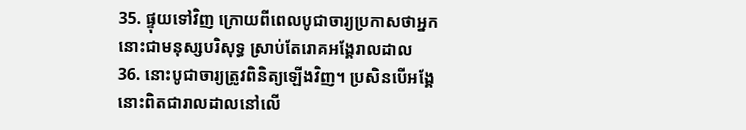35. ផ្ទុយទៅវិញ ក្រោយពីពេលបូជាចារ្យប្រកាសថាអ្នកនោះជាមនុស្សបរិសុទ្ធ ស្រាប់តែរោគអង្គែរាលដាល
36. នោះបូជាចារ្យត្រូវពិនិត្យឡើងវិញ។ ប្រសិនបើអង្គែនោះពិតជារាលដាលនៅលើ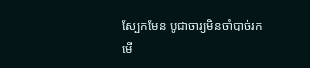ស្បែកមែន បូជាចារ្យមិនចាំបាច់រកមើ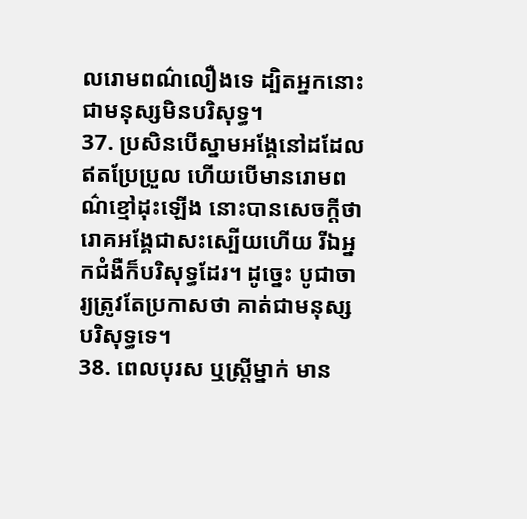លរោមពណ៌លឿងទេ ដ្បិតអ្នកនោះជាមនុស្សមិនបរិសុទ្ធ។
37. ប្រសិនបើស្នាមអង្គែនៅដដែលឥតប្រែប្រួល ហើយបើមានរោមពណ៌ខ្មៅដុះឡើង នោះបានសេចក្ដីថារោគអង្គែជាសះស្បើយហើយ រីឯអ្នកជំងឺក៏បរិសុទ្ធដែរ។ ដូច្នេះ បូជាចារ្យត្រូវតែប្រកាសថា គាត់ជាមនុស្សបរិសុទ្ធទេ។
38. ពេលបុរស ឬស្ត្រីម្នាក់ មាន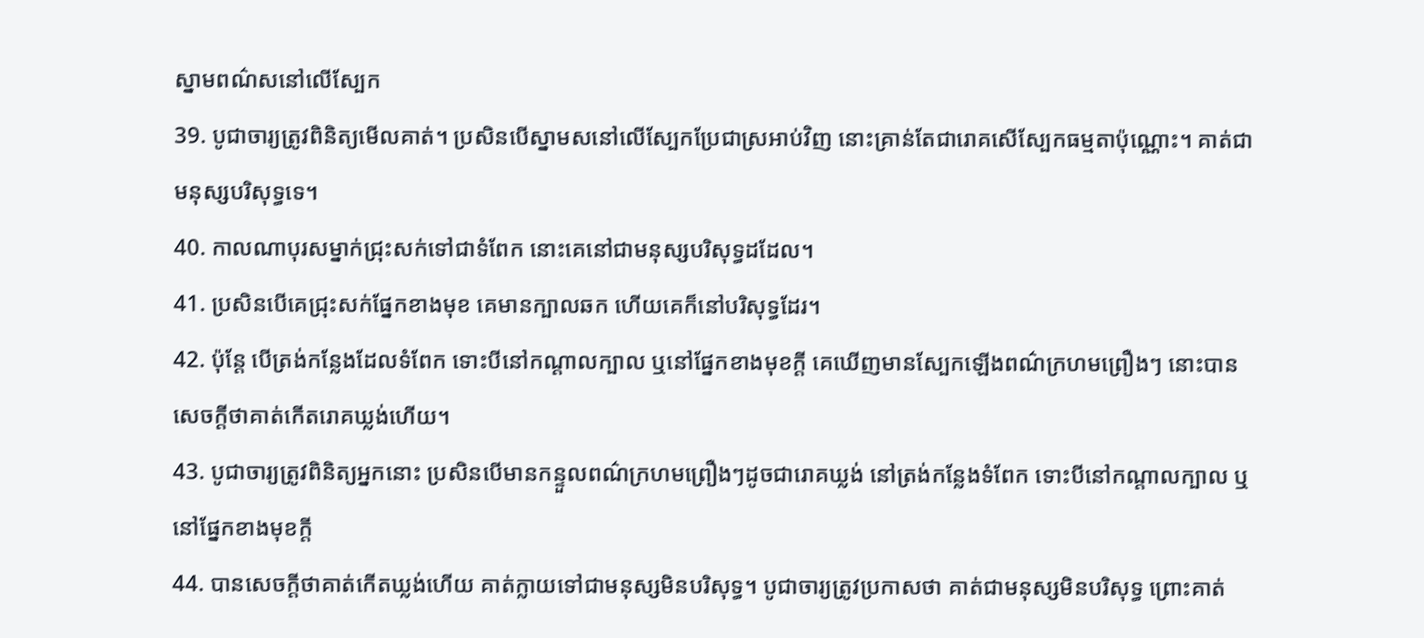ស្នាមពណ៌សនៅលើស្បែក
39. បូជាចារ្យត្រូវពិនិត្យមើលគាត់។ ប្រសិនបើស្នាមសនៅលើស្បែកប្រែជាស្រអាប់វិញ នោះគ្រាន់តែជារោគសើស្បែកធម្មតាប៉ុណ្ណោះ។ គាត់ជាមនុស្សបរិសុទ្ធទេ។
40. កាលណាបុរសម្នាក់ជ្រុះសក់ទៅជាទំពែក នោះគេនៅជាមនុស្សបរិសុទ្ធដដែល។
41. ប្រសិនបើគេជ្រុះសក់ផ្នែកខាងមុខ គេមានក្បាលឆក ហើយគេក៏នៅបរិសុទ្ធដែរ។
42. ប៉ុន្តែ បើត្រង់កន្លែងដែលទំពែក ទោះបីនៅកណ្ដាលក្បាល ឬនៅផ្នែកខាងមុខក្ដី គេឃើញមានស្បែកឡើងពណ៌ក្រហមព្រឿងៗ នោះបានសេចក្ដីថាគាត់កើតរោគឃ្លង់ហើយ។
43. បូជាចារ្យត្រូវពិនិត្យអ្នកនោះ ប្រសិនបើមានកន្ទួលពណ៌ក្រហមព្រឿងៗដូចជារោគឃ្លង់ នៅត្រង់កន្លែងទំពែក ទោះបីនៅកណ្ដាលក្បាល ឬនៅផ្នែកខាងមុខក្ដី
44. បានសេចក្ដីថាគាត់កើតឃ្លង់ហើយ គាត់ក្លាយទៅជាមនុស្សមិនបរិសុទ្ធ។ បូជាចារ្យត្រូវប្រកាសថា គាត់ជាមនុស្សមិនបរិសុទ្ធ ព្រោះគាត់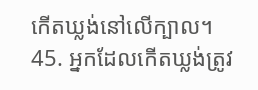កើតឃ្លង់នៅលើក្បាល។
45. អ្នកដែលកើតឃ្លង់ត្រូវ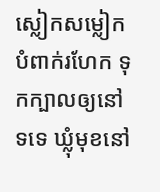ស្លៀកសម្លៀកបំពាក់រហែក ទុកក្បាលឲ្យនៅទទេ ឃ្លុំមុខនៅ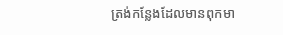ត្រង់កន្លែងដែលមានពុកមា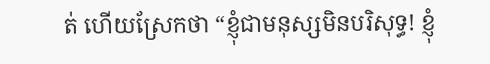ត់ ហើយស្រែកថា “ខ្ញុំជាមនុស្សមិនបរិសុទ្ធ! ខ្ញុំ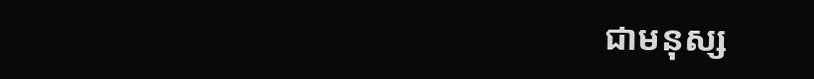ជាមនុស្ស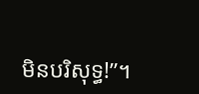មិនបរិសុទ្ធ!”។